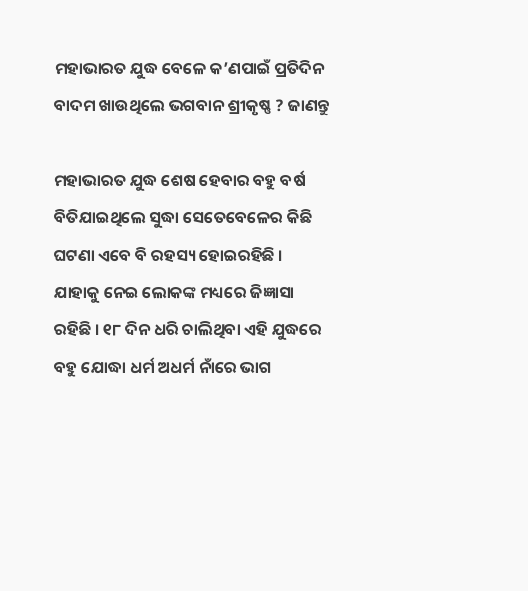ମହାଭାରତ ଯୁଦ୍ଧ ବେଳେ କ’ଣପାଇଁ ପ୍ରତିଦିନ ବାଦମ ଖାଉଥିଲେ ଭଗବାନ ଶ୍ରୀକୃଷ୍ଣ ? ଜାଣନ୍ତୁ

ମହାଭାରତ ଯୁଦ୍ଧ ଶେଷ ହେବାର ବହୁ ବର୍ଷ ବିତିଯାଇଥିଲେ ସୁଦ୍ଧା ସେତେବେଳେର କିଛି ଘଟଣା ଏବେ ବି ରହସ୍ୟ ହୋଇରହିଛି । ଯାହାକୁ ନେଇ ଲୋକଙ୍କ ମଧ୍ୟରେ ଜିଜ୍ଞାସା ରହିଛି । ୧୮ ଦିନ ଧରି ଚାଲିଥିବା ଏହି ଯୁଦ୍ଧରେ ବହୁ ଯୋଦ୍ଧା ଧର୍ମ ଅଧର୍ମ ନାଁରେ ଭାଗ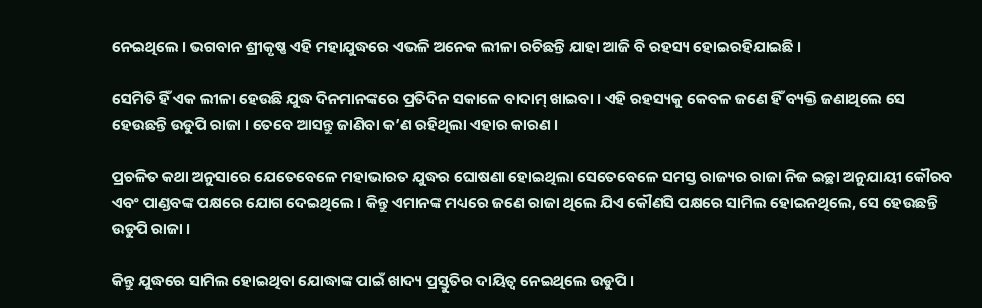ନେଇଥିଲେ । ଭଗବାନ ଶ୍ରୀକୃଷ୍ଣ ଏହି ମହାଯୁଦ୍ଧରେ ଏଭଳି ଅନେକ ଲୀଳା ରଚିଛନ୍ତି ଯାହା ଆଜି ବି ରହସ୍ୟ ହୋଇରହିଯାଇଛି ।

ସେମିତି ହିଁ ଏକ ଲୀଳା ହେଉଛି ଯୁଦ୍ଧ ଦିନମାନଙ୍କରେ ପ୍ରତିଦିନ ସକାଳେ ବାଦାମ୍‌ ଖାଇବା । ଏହି ରହସ୍ୟକୁ କେବଳ ଜଣେ ହିଁ ବ୍ୟକ୍ତି ଜଣାଥିଲେ ସେ ହେଉଛନ୍ତି ଉଡୁପି ରାଜା । ତେବେ ଆସନ୍ତୁ ଜାଣିବା କ’ଣ ରହିଥିଲା ଏହାର କାରଣ ।

ପ୍ରଚଳିତ କଥା ଅନୁସାରେ ଯେତେବେଳେ ମହାଭାରତ ଯୁଦ୍ଧର ଘୋଷଣା ହୋଇଥିଲା ସେତେବେଳେ ସମସ୍ତ ରାଜ୍ୟର ରାଜା ନିଜ ଇଚ୍ଛା ଅନୁଯାୟୀ କୌରବ ଏବଂ ପାଣ୍ଡବଙ୍କ ପକ୍ଷରେ ଯୋଗ ଦେଇଥିଲେ । କିନ୍ତୁ ଏମାନଙ୍କ ମଧ୍ୟରେ ଜଣେ ରାଜା ଥିଲେ ଯିଏ କୌଣସି ପକ୍ଷରେ ସାମିଲ ହୋଇନଥିଲେ, ସେ ହେଉଛନ୍ତି ଉଡୁପି ରାଜା ।

କିନ୍ତୁ ଯୁଦ୍ଧରେ ସାମିଲ ହୋଇଥିବା ଯୋଦ୍ଧାଙ୍କ ପାଇଁ ଖାଦ୍ୟ ପ୍ରସ୍ତୁତିର ଦାୟିତ୍ୱ ନେଇଥିଲେ ଉଡୁପି ।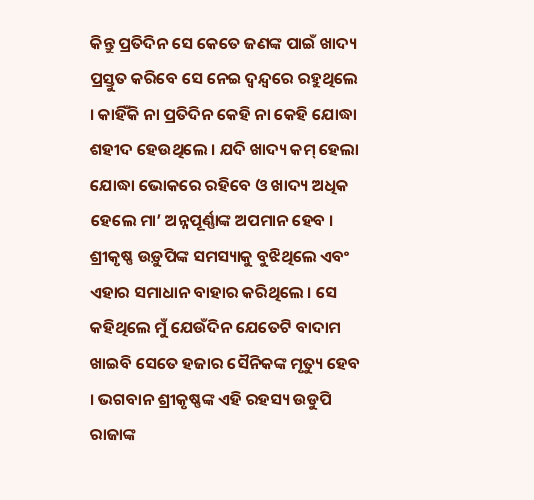କିନ୍ତୁ ପ୍ରତିଦିନ ସେ କେତେ ଜଣଙ୍କ ପାଇଁ ଖାଦ୍ୟ ପ୍ରସ୍ତୁତ କରିବେ ସେ ନେଇ ଦ୍ୱନ୍ଦ୍ୱରେ ରହୁଥିଲେ  । କାହିଁକି ନା ପ୍ରତିଦିନ କେହି ନା କେହି ଯୋଦ୍ଧା ଶହୀଦ ହେଉଥିଲେ । ଯଦି ଖାଦ୍ୟ କମ୍‌ ହେଲା ଯୋଦ୍ଧା ଭୋକରେ ରହିବେ ଓ ଖାଦ୍ୟ ଅଧିକ ହେଲେ ମା’ ଅନ୍ନପୂର୍ଣ୍ଣାଙ୍କ ଅପମାନ ହେବ । ଶ୍ରୀକୃଷ୍ଣ ଉଡ଼ୁପିଙ୍କ ସମସ୍ୟାକୁ ବୁଝିଥିଲେ ଏବଂ ଏହାର ସମାଧାନ ବାହାର କରିଥିଲେ । ସେ କହିଥିଲେ ମୁଁ ଯେଉଁଦିନ ଯେତେଟି ବାଦାମ ଖାଇବି ସେତେ ହଜାର ସୈନିକଙ୍କ ମୃତ୍ୟୁ ହେବ । ଭଗବାନ ଶ୍ରୀକୃଷ୍ଣଙ୍କ ଏହି ରହସ୍ୟ ଉଡୁପି ରାଜାଙ୍କ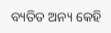ବ୍ୟତିତ ଅନ୍ୟ କେହି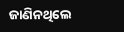ଜାଣିନଥିଲେ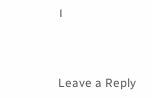।



Leave a Reply